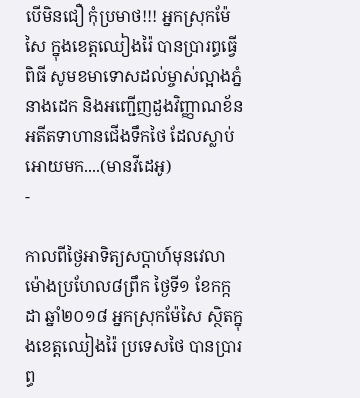បើមិនជឿ កុំប្រមាថ!!! អ្នកស្រុកម៉ែសៃ ក្នុងខេត្តឈៀងរ៉ៃ បានប្រារព្ធធ្វើពិធី សូមខមាទោសដល់ម្ចាស់ល្អាងភ្នំនាងដេក និងអញ្ជើញដួងវិញ្ញាណខ័ន អតីតទាហានជើងទឹកថៃ ដែលស្លាប់អោយមក....(មានវីដេអូ)
-

កាលពីថ្ងៃអាទិត្យសប្ដាហ៍មុនវេលាម៉ោងប្រហែល៨ព្រឹក ថ្ងៃទី១ ខែកក្កដា ឆ្នាំ២០១៨ អ្នកស្រុកម៉ែសៃ ស្ថិតក្នុងខេត្តឈៀងរ៉ៃ ប្រទេសថៃ បានប្រារព្ធ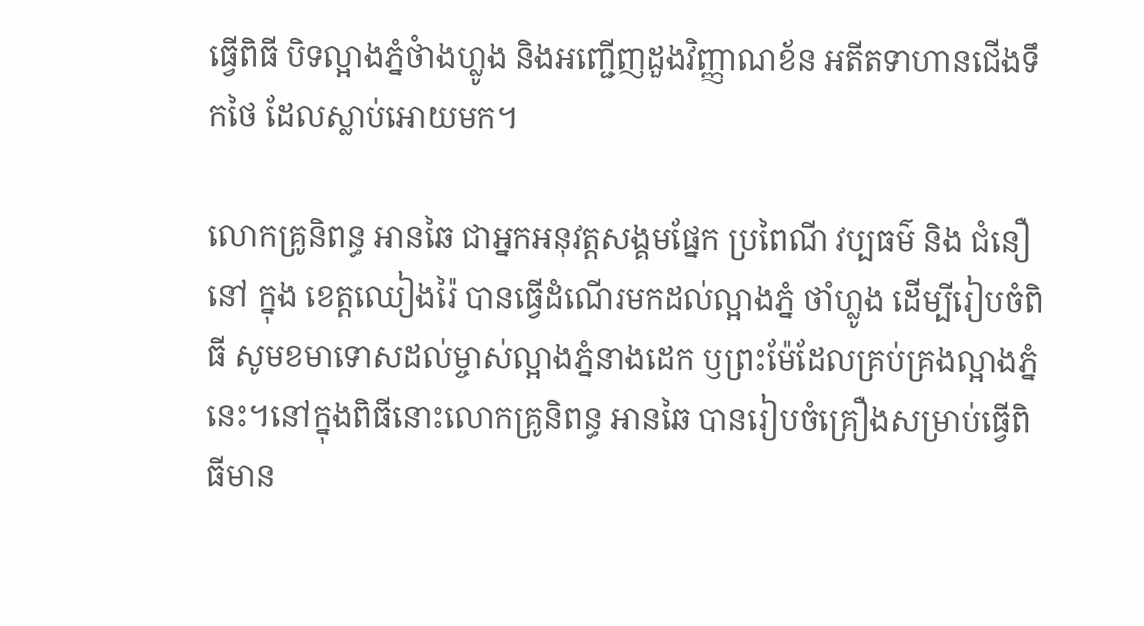ធ្វើពិធី បិទល្អាងភ្នំថំាងហ្លូង និងអញ្ជើញដួងវិញ្ញាណខ័ន អតីតទាហានជើងទឹកថៃ ដែលស្លាប់អោយមក។

លោកគ្រូនិពន្ធ អានឆៃ ជាអ្នកអនុវត្តសង្គមផ្នែក ប្រពៃណី វប្បធម៌ និង ជំនឿនៅ ក្នុង ខេត្តឈៀងរ៉ៃ បានធ្វើដំណើរមកដល់ល្អាងភ្នំ ថាំហ្លូង ដើម្បីរៀបចំពិធី សូមខមាទោសដល់ម្ចាស់ល្អាងភ្នំនាងដេក ឫព្រះម៉ែដែលគ្រប់គ្រងល្អាងភ្នំនេះ។នៅក្នុងពិធីនោះលោកគ្រូនិពន្ធ អានឆៃ បានរៀបចំគ្រឿងសម្រាប់ធ្វើពិធីមាន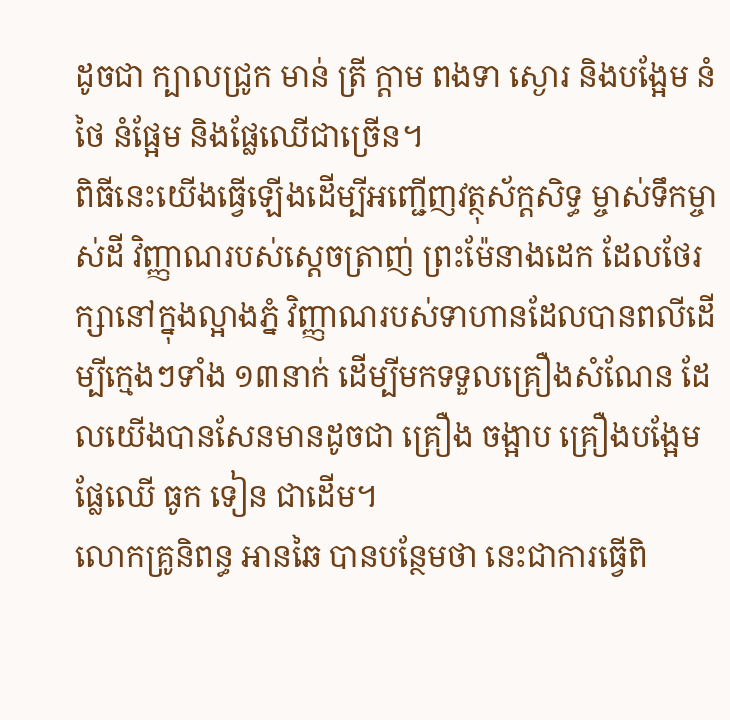ដូចជា ក្បាលជ្រូក មាន់ ត្រី ក្ដាម ពងទា ស្ងោរ និងបង្អែម នំថៃ នំផ្អែម និងផ្លែឈើជាច្រើន។
ពិធីនេះយើងធ្វើឡើងដើម្បីអញ្ជើញវត្ថុស័ក្ដសិទ្ធ ម្ចាស់ទឹកម្ចាស់ដី វិញ្ញាណរបស់ស្ដេចត្រាញ់ ព្រះម៉ែនាងដេក ដែលថែរក្សានៅក្នុងល្អាងភ្នំ វិញ្ញាណរបស់ទាហានដែលបានពលីដើម្បីក្មេងៗទាំង ១៣នាក់ ដើម្បីមកទទួលគ្រឿងសំណែន ដែលយើងបានសែនមានដូចជា គ្រឿង ចង្អាប គ្រឿងបង្អែម ផ្លែឈើ ធូក ទៀន ជាដើម។
លោកគ្រូនិពន្ធ អានឆៃ បានបន្ថែមថា នេះជាការធ្វើពិ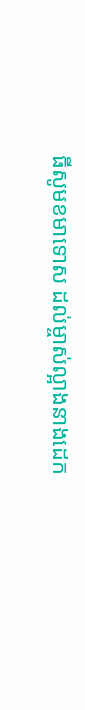ធីសូមខមាទោស ដល់ម្ចាស់ល្អាងនាងដេក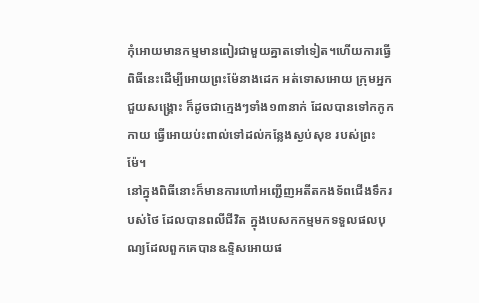កុំអោយមានកម្មមានពៀរជាមួយគ្នាតទៅទៀត។ហើយការធ្វើពិធីនេះដើម្បីអោយព្រះម៉ែនាងដេក អត់ទោសអោយ ក្រុមអ្នកជួយសង្រ្គោះ ក៏ដូចជាក្មេងៗទាំង១៣នាក់ ដែលបានទៅកកូកកាយ ធ្វើអោយប់ះពាល់ទៅដល់កន្លែងស្ងប់សុខ របស់ព្រះម៉ែ។
នៅក្នុងពិធីនោះក៏មានការហៅអញ្ជើញអតីតកងទ័ពជើងទឹករបស់ថៃ ដែលបានពលីជីវិត ក្នុងបេសកកម្មមកទទួលផលបុណ្យដែលពួកគេបានឩទ្ទិសអោយផ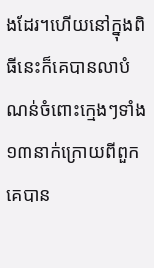ងដែរ។ហើយនៅក្នុងពិធីនេះក៏គេបានលាបំណន់ចំពោះក្មេងៗទាំង១៣នាក់ក្រោយពីពួកគេបាន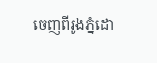ចេញពីរូងភ្នំដោ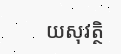យសុវត្ថិ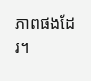ភាពផងដែរ។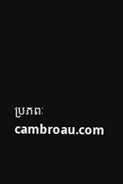ប្រភពៈ cambroau.com